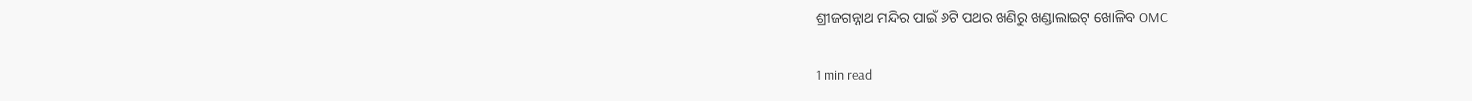ଶ୍ରୀଜଗନ୍ନାଥ ମନ୍ଦିର ପାଇଁ ୬ଟି ପଥର ଖଣିରୁ ଖଣ୍ଡାଲାଇଟ୍ ଖୋଳିବ OMC

1 min read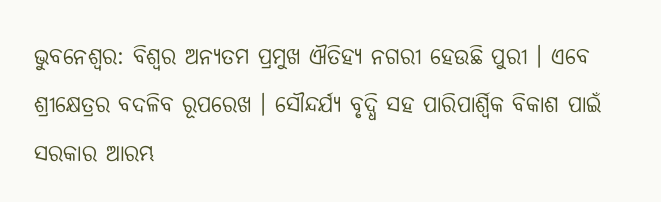ଭୁବନେଶ୍ୱର: ବିଶ୍ୱର ଅନ୍ୟତମ ପ୍ରମୁଖ ଐତିହ୍ୟ ନଗରୀ ହେଉଛି ପୁରୀ । ଏବେ ଶ୍ରୀକ୍ଷେତ୍ରର ବଦଳିବ ରୂପରେଖ । ସୌନ୍ଦର୍ଯ୍ୟ ବୃଦ୍ଧି ସହ ପାରିପାର୍ଶ୍ୱିକ ବିକାଶ ପାଇଁ ସରକାର ଆରମ୍ଭ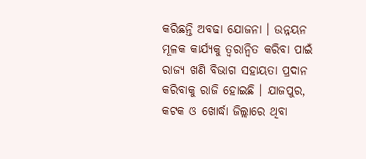କରିଛନ୍ତି ଅବଢା ଯୋଜନା । ଉନ୍ନୟନ ମୂଳକ କାର୍ଯ୍ୟକୁ ତ୍ୱରାନ୍ୱିତ କରିବା ପାଇଁ ରାଜ୍ୟ ଖଣି ବିଭାଗ ସହାୟତା ପ୍ରଦାନ କରିବାକୁ ରାଜି ହୋଇଛି । ଯାଜପୁର, କଟକ ଓ ଖୋର୍ଦ୍ଧା ଜିଲ୍ଲାରେ ଥିବା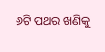୬ଟି ପଥର ଖଣିକୁ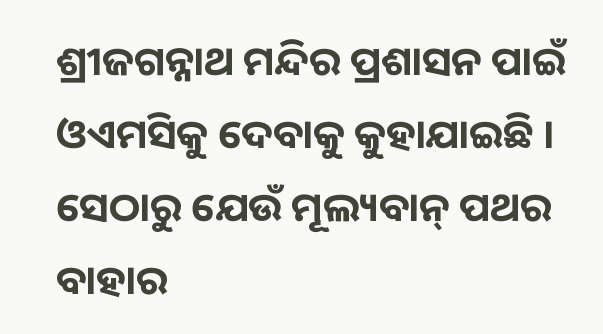ଶ୍ରୀଜଗନ୍ନାଥ ମନ୍ଦିର ପ୍ରଶାସନ ପାଇଁ ଓଏମସିକୁ ଦେବାକୁ କୁହାଯାଇଛି । ସେଠାରୁ ଯେଉଁ ମୂଲ୍ୟବାନ୍ ପଥର ବାହାର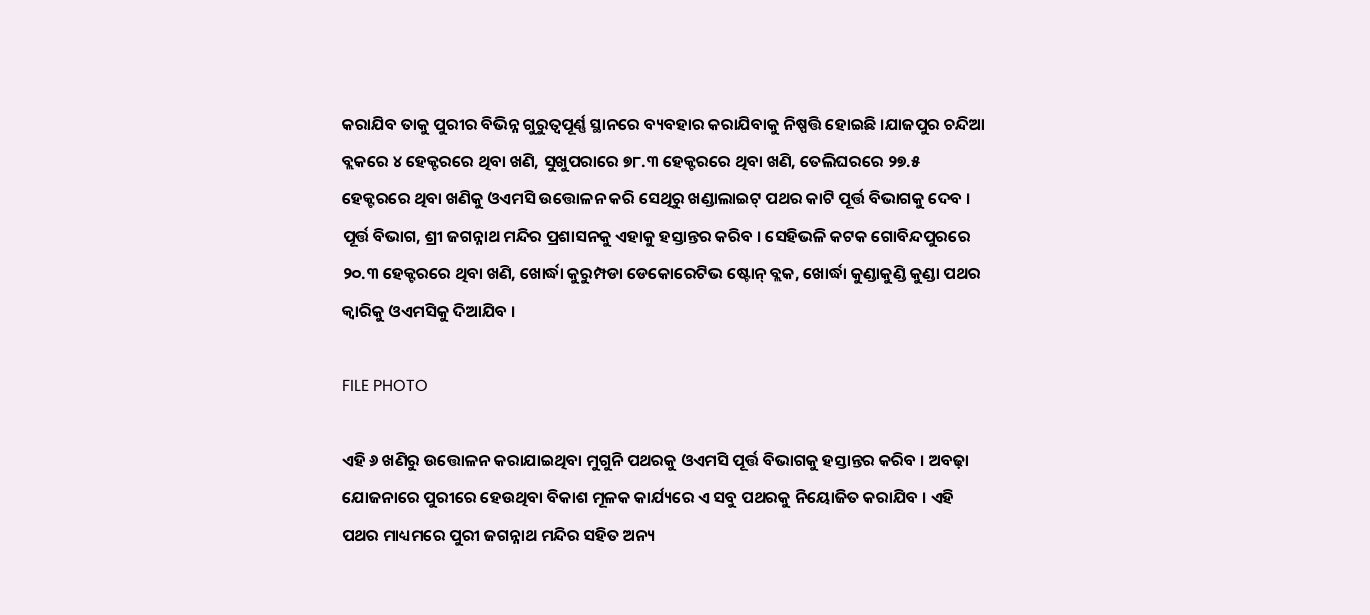କରାଯିବ ତାକୁ ପୁରୀର ବିଭିନ୍ନ ଗୁରୁତ୍ୱପୂର୍ଣ୍ଣ ସ୍ଥାନରେ ବ୍ୟବହାର କରାଯିବାକୁ ନିଷ୍ପତ୍ତି ହୋଇଛି ।ଯାଜପୁର ଚନ୍ଦିଆ ବ୍ଲକରେ ୪ ହେକ୍ଟରରେ ଥିବା ଖଣି, ସୁଖୁପରାରେ ୭୮.୩ ହେକ୍ଟରରେ ଥିବା ଖଣି, ତେଲିଘରରେ ୨୭.୫ ହେକ୍ଟରରେ ଥିବା ଖଣିକୁ ଓଏମସି ଉତ୍ତୋଳନ କରି ସେଥିରୁ ଖଣ୍ଡାଲାଇଟ୍ ପଥର କାଟି ପୂର୍ତ୍ତ ବିଭାଗକୁ ଦେବ । ପୂର୍ତ୍ତ ବିଭାଗ, ଶ୍ରୀ ଜଗନ୍ନାଥ ମନ୍ଦିର ପ୍ରଶାସନକୁ ଏହାକୁ ହସ୍ତାନ୍ତର କରିବ । ସେହିଭଳି କଟକ ଗୋବିନ୍ଦପୁରରେ ୨୦.୩ ହେକ୍ଟରରେ ଥିବା ଖଣି, ଖୋର୍ଦ୍ଧା କୁରୁମ୍ପଡା ଡେକୋରେଟିଭ ଷ୍ଟୋନ୍ ବ୍ଲକ, ଖୋର୍ଦ୍ଧା କୁଣ୍ଡାକୁଣ୍ଡି କୁଣ୍ଡା ପଥର କ୍ୱାରିକୁ ଓଏମସିକୁ ଦିଆଯିବ ।

FILE PHOTO

ଏହି ୬ ଖଣିରୁ ଉତ୍ତୋଳନ କରାଯାଇଥିବା ମୁଗୁନି ପଥରକୁ ଓଏମସି ପୂର୍ତ୍ତ ବିଭାଗକୁ ହସ୍ତାନ୍ତର କରିବ । ଅବଢ଼ା ଯୋଜନାରେ ପୁରୀରେ ହେଉଥିବା ବିକାଶ ମୂଳକ କାର୍ଯ୍ୟରେ ଏ ସବୁ ପଥରକୁ ନିୟୋଜିତ କରାଯିବ । ଏହି ପଥର ମାଧ୍ୟମରେ ପୁରୀ ଜଗନ୍ନାଥ ମନ୍ଦିର ସହିତ ଅନ୍ୟ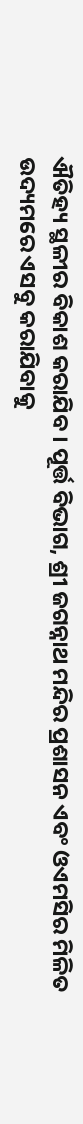ଐତିହ୍ୟ ସ୍ଥଳୀର ବିକାଶ କରାଯିବ । ପୂର୍ତ୍ତ ବିଭାଗ, ଶ୍ରୀ ଜଗନ୍ନାଥ ମନ୍ଦିର ପ୍ରଶାସନ ଏବଂ ଓଏମସିର ମିଳିତ ଉଦ୍ୟମରେ ଏସବୁ କରାଯିବାକୁ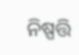ନିଷ୍ପତ୍ତି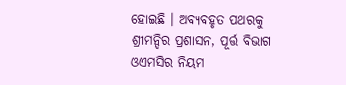ହୋଇଛି । ଅବ୍ୟବହୃତ ପଥରକୁ ଶ୍ରୀମନ୍ଦିର ପ୍ରଶାସନ, ପୂର୍ତ୍ତ ବିଭାଗ ଓଏମସିର ନିୟମ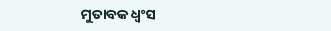ମୁତାବକ ଧ୍ୱଂସ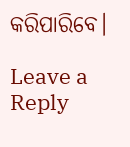କରିପାରିବେ।

Leave a Reply